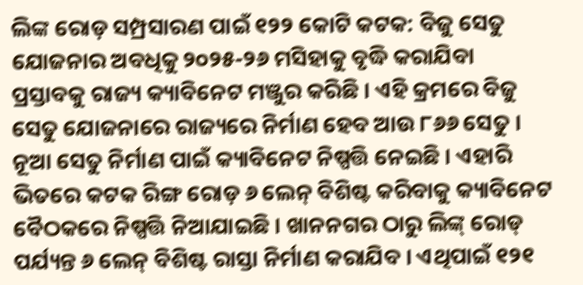ଲିଙ୍କ ରୋଡ଼ ସମ୍ପ୍ରସାରଣ ପାଇଁ ୧୨୨ କୋଟି କଟକ: ବିଜୁ ସେତୁ ଯୋଜନାର ଅବଧିକୁ ୨୦୨୫-୨୬ ମସିହାକୁ ବୃଦ୍ଧି କରାଯିବା ପ୍ରସ୍ତାବକୁ ରାଜ୍ୟ କ୍ୟାବିନେଟ ମଞ୍ଜୁର କରିଛି । ଏହି କ୍ରମରେ ବିଜୁ ସେତୁ ଯୋଜନାରେ ରାଜ୍ୟରେ ନିର୍ମାଣ ହେବ ଆଉ ୮୬୬ ସେତୁ । ନୂଆ ସେତୁ ନିର୍ମାଣ ପାଇଁ କ୍ୟାବିନେଟ ନିଷ୍ପତ୍ତି ନେଇଛି । ଏହାରି ଭିତରେ କଟକ ରିଙ୍ଗ ରୋଡ଼ ୬ ଲେନ୍ ବିଶିଷ୍ଟ କରିବାକୁ କ୍ୟାବିନେଟ ବୈଠକରେ ନିଷ୍ପତ୍ତି ନିଆଯାଇଛି । ଖାନନଗର ଠାରୁ ଲିଙ୍କ୍ ରୋଡ୍ ପର୍ଯ୍ୟନ୍ତ ୬ ଲେନ୍ ବିଶିଷ୍ଟ ରାସ୍ତା ନିର୍ମାଣ କରାଯିବ । ଏଥିପାଇଁ ୧୨୧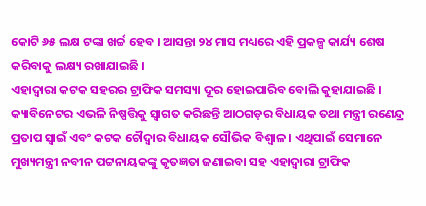କୋଟି ୬୫ ଲକ୍ଷ ଟଙ୍କା ଖର୍ଚ୍ଚ ହେବ । ଆସନ୍ତା ୨୪ ମାସ ମଧ୍ୟରେ ଏହି ପ୍ରକଳ୍ପ କାର୍ଯ୍ୟ ଶେଷ କରିବାକୁ ଲକ୍ଷ୍ୟ ରଖାଯାଇଛି ।
ଏହାଦ୍ବାରା କଟକ ସହରର ଟ୍ରାଫିକ ସମସ୍ୟା ଦୂର ହୋଇପାରିବ ବୋଲି କୁହାଯାଇଛି । କ୍ୟାବିନେଟର ଏଭଳି ନିଷ୍ପତ୍ତିକୁ ସ୍ୱାଗତ କରିଛନ୍ତି ଆଠଗଡ଼ର ବିଧାୟକ ତଥା ମନ୍ତ୍ରୀ ରଣେନ୍ଦ୍ର ପ୍ରତାପ ସ୍ୱାଇଁ ଏବଂ କଟକ ଚୌଦ୍ୱାର ବିଧାୟକ ସୌଭିକ ବିଶ୍ୱାଳ । ଏଥିପାଇଁ ସେମାନେ ମୁଖ୍ୟମନ୍ତ୍ରୀ ନବୀନ ପଟ୍ଟନାୟକଙ୍କୁ କୃତଜ୍ଞତା ଜଣାଇବା ସହ ଏହାଦ୍ୱାରା ଟ୍ରାଫିକ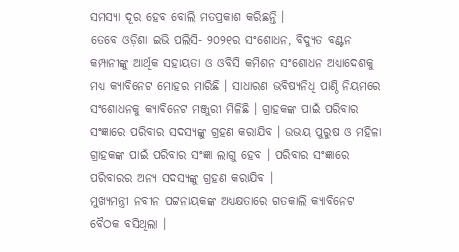ସମସ୍ୟା ଦୂର ହେବ ବୋଲି ମତପ୍ରକାଶ କରିଛନ୍ତି ।
ତେବେ ଓଡ଼ିଶା ଇଭି ପଲିସି- ୨୦୨୧ର ସଂଶୋଧନ, ବିଦ୍ୟୁତ ବଣ୍ଟନ କମ୍ପାନୀଙ୍କୁ ଆର୍ଥିକ ସହାୟତା ଓ ଓବିସି କମିଶନ ସଂଶୋଧନ ଅଧ୍ୟାଦେଶକୁ ମଧ୍ୟ କ୍ୟାବିନେଟ ମୋହର ମାରିଛି । ସାଧାରଣ ଭବିଷ୍ୟନିଧି ପାଣ୍ଠି ନିୟମରେ ସଂଶୋଧନକୁ କ୍ୟାବିନେଟ ମଞ୍ଜୁରୀ ମିଳିଛି । ଗ୍ରାହକଙ୍କ ପାଇଁ ପରିବାର ସଂଜ୍ଞାରେ ପରିବାର ସଦସ୍ୟଙ୍କୁ ଗ୍ରହଣ କରାଯିବ । ଉଭୟ ପୁରୁଷ ଓ ମହିଳା ଗ୍ରାହକଙ୍କ ପାଇଁ ପରିବାର ସଂଜ୍ଞା ଲାଗୁ ହେବ । ପରିବାର ସଂଜ୍ଞାରେ ପରିବାରର ଅନ୍ୟ ସଦସ୍ୟଙ୍କୁ ଗ୍ରହଣ କରାଯିବ ।
ମୁଖ୍ୟମନ୍ତ୍ରୀ ନବୀନ ପଟ୍ଟନାୟକଙ୍କ ଅଧ୍ୟକ୍ଷତାରେ ଗତକାଲି କ୍ୟାବିନେଟ ବୈଠକ ବସିଥିଲା ।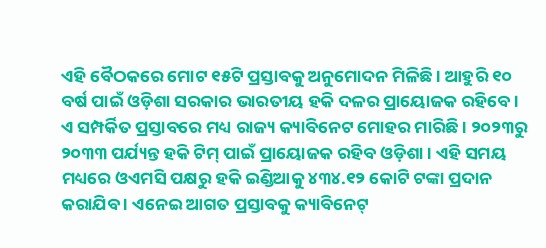ଏହି ବୈଠକରେ ମୋଟ ୧୫ଟି ପ୍ରସ୍ତାବକୁ ଅନୁମୋଦନ ମିଳିଛି । ଆହୁରି ୧୦ ବର୍ଷ ପାଇଁ ଓଡ଼ିଶା ସରକାର ଭାରତୀୟ ହକି ଦଳର ପ୍ରାୟୋଜକ ରହିବେ । ଏ ସମ୍ପର୍କିତ ପ୍ରସ୍ତାବରେ ମଧ୍ୟ ରାଜ୍ୟ କ୍ୟାବିନେଟ ମୋହର ମାରିଛି । ୨୦୨୩ରୁ ୨୦୩୩ ପର୍ଯ୍ୟନ୍ତ ହକି ଟିମ୍ ପାଇଁ ପ୍ରାୟୋଜକ ରହିବ ଓଡ଼ିଶା । ଏହି ସମୟ ମଧ୍ୟରେ ଓଏମସି ପକ୍ଷରୁ ହକି ଇଣ୍ଡିଆକୁ ୪୩୪.୧୨ କୋଟି ଟଙ୍କା ପ୍ରଦାନ କରାଯିବ । ଏନେଇ ଆଗତ ପ୍ରସ୍ତାବକୁ କ୍ୟାବିନେଟ୍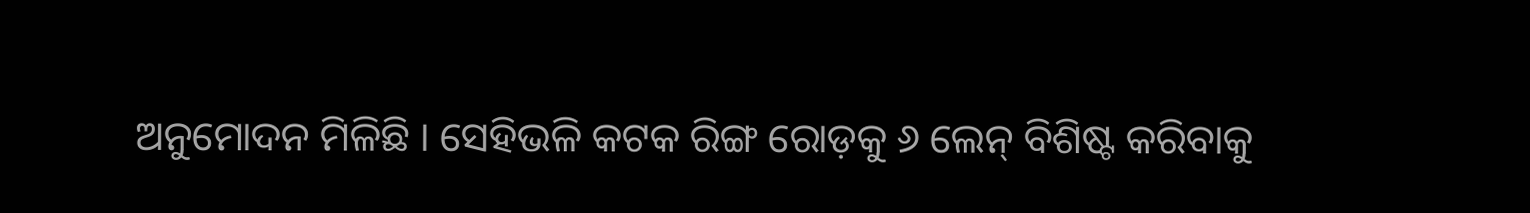ଅନୁମୋଦନ ମିଳିଛି । ସେହିଭଳି କଟକ ରିଙ୍ଗ ରୋଡ଼କୁ ୬ ଲେନ୍ ବିଶିଷ୍ଟ କରିବାକୁ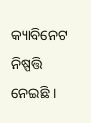କ୍ୟାବିନେଟ ନିଷ୍ପତ୍ତି ନେଇଛି ।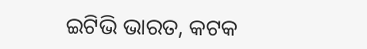ଇଟିଭି ଭାରତ, କଟକ